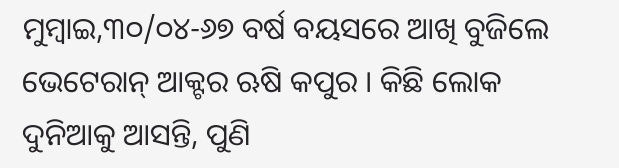ମୁମ୍ବାଇ,୩୦/୦୪-୬୭ ବର୍ଷ ବୟସରେ ଆଖି ବୁଜିଲେ ଭେଟେରାନ୍ ଆକ୍ଟର ଋଷି କପୁର । କିଛି ଲୋକ ଦୁନିଆକୁ ଆସନ୍ତି, ପୁଣି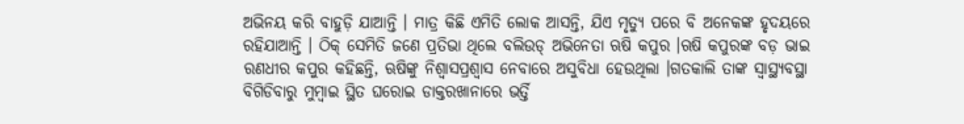ଅଭିନୟ କରି ବାହୁଡ଼ି ଯାଆନ୍ତି । ମାତ୍ର କିଛି ଏମିତି ଲୋକ ଆସନ୍ତି, ଯିଏ ମୃତ୍ୟୁ ପରେ ବି ଅନେକଙ୍କ ହୃଦୟରେ ରହିଯାଆନ୍ତି । ଠିକ୍ ସେମିତି ଜଣେ ପ୍ରତିଭା ଥିଲେ ବଲିଉଡ୍ ଅଭିନେତା ଋଷି କପୁର ।ଋଷି କପୁରଙ୍କ ବଡ଼ ଭାଇ ରଣଧୀର କପୁର କହିଛନ୍ତି, ଋଷିଙ୍କୁ ନିଶ୍ୱାସପ୍ରଶ୍ୱାସ ନେବାରେ ଅସୁବିଧା ହେଉଥିଲା ।ଗତକାଲି ତାଙ୍କ ସ୍ୱାସ୍ଥ୍ୟବସ୍ଥା ବିଗିଡିବାରୁ ମୁମ୍ବାଇ ସ୍ଥିତ ଘରୋଇ ଡାକ୍ତରଖାନାରେ ଭର୍ତ୍ତି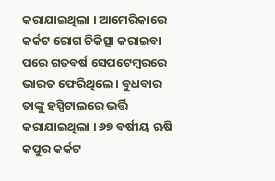କରାଯାଇଥିଲା । ଆମେରିକାରେ କର୍କଟ ରୋଗ ଚିକିତ୍ସା କରାଇବା ପରେ ଗତବର୍ଷ ସେପଟେମ୍ବରରେ ଭାରତ ଫେରିଥିଲେ । ବୁଧବାର ତାଙ୍କୁ ହସ୍ପିଟାଲରେ ଭର୍ତ୍ତି କରାଯାଇଥିଲା । ୬୭ ବର୍ଷୀୟ ଋଷି କପୁର କର୍କଟ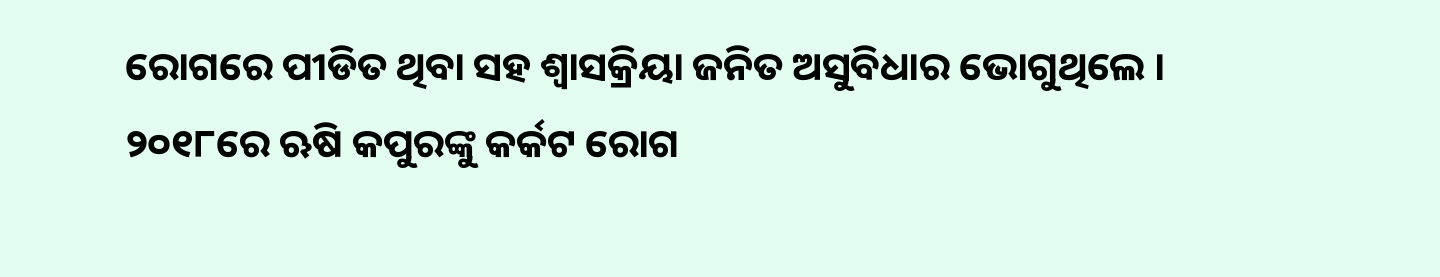ରୋଗରେ ପୀଡିତ ଥିବା ସହ ଶ୍ୱାସକ୍ରିୟା ଜନିତ ଅସୁବିଧାର ଭୋଗୁଥିଲେ । ୨୦୧୮ରେ ଋଷି କପୁରଙ୍କୁ କର୍କଟ ରୋଗ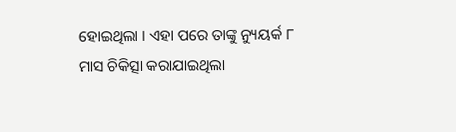ହୋଇଥିଲା । ଏହା ପରେ ତାଙ୍କୁ ନ୍ୟୁୟର୍କ ୮ ମାସ ଚିକିତ୍ସା କରାଯାଇଥିଲା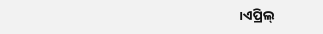।ଏପ୍ରିଲ୍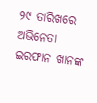୨୯ ତାରିଖରେ ଅଭିନେତା ଇରଫାନ ଖାନଙ୍କ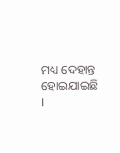ମଧ୍ୟ ଦେହାନ୍ତ ହୋଇଯାଇଛି ।